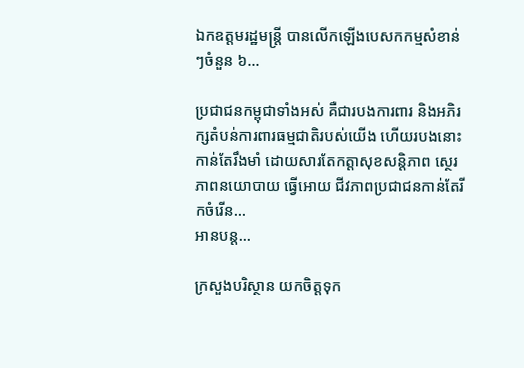ឯកឧត្តមរដ្ឋមន្ត្រី បានលើកឡើងបេសកកម្មសំខាន់ៗចំនួន ៦…

ប្រជាជនកម្ពុជាទាំងអស់ គឺជារបងការពារ និងអភិរក្សតំបន់ការពារធម្មជាតិរបស់យើង ហើយរបងនោះ កាន់តែរឹងមាំ ដោយសារតែកត្តាសុខសន្តិភាព ស្ថេរភាពនយោបាយ ធ្វើអោយ ជីវភាពប្រជាជនកាន់តែរីកចំរើន…
អានបន្ត...

ក្រសួងបរិស្ថាន យកចិត្តទុក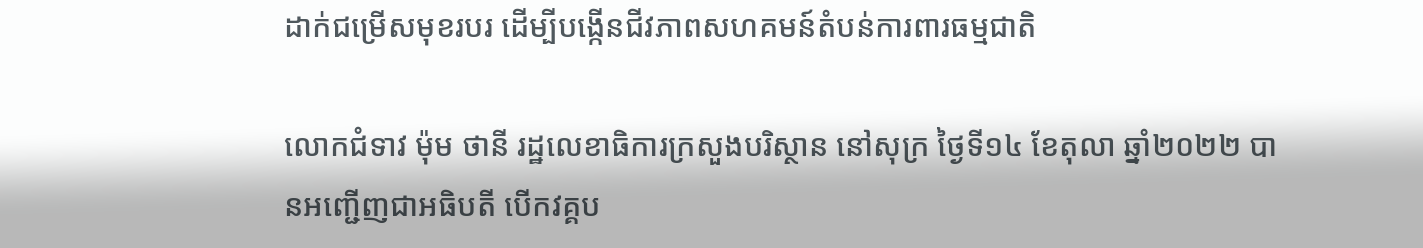ដាក់ជម្រើសមុខរបរ ដើម្បីបង្កើនជីវភាពសហគមន៍តំបន់ការពារធម្មជាតិ

លោកជំទាវ ម៉ុម ថានី រដ្ឋលេខាធិការក្រសួងបរិស្ថាន នៅសុក្រ ថ្ងៃទី១៤ ខែតុលា ឆ្នាំ២០២២ បានអញ្ជើញជាអធិបតី បើកវគ្គប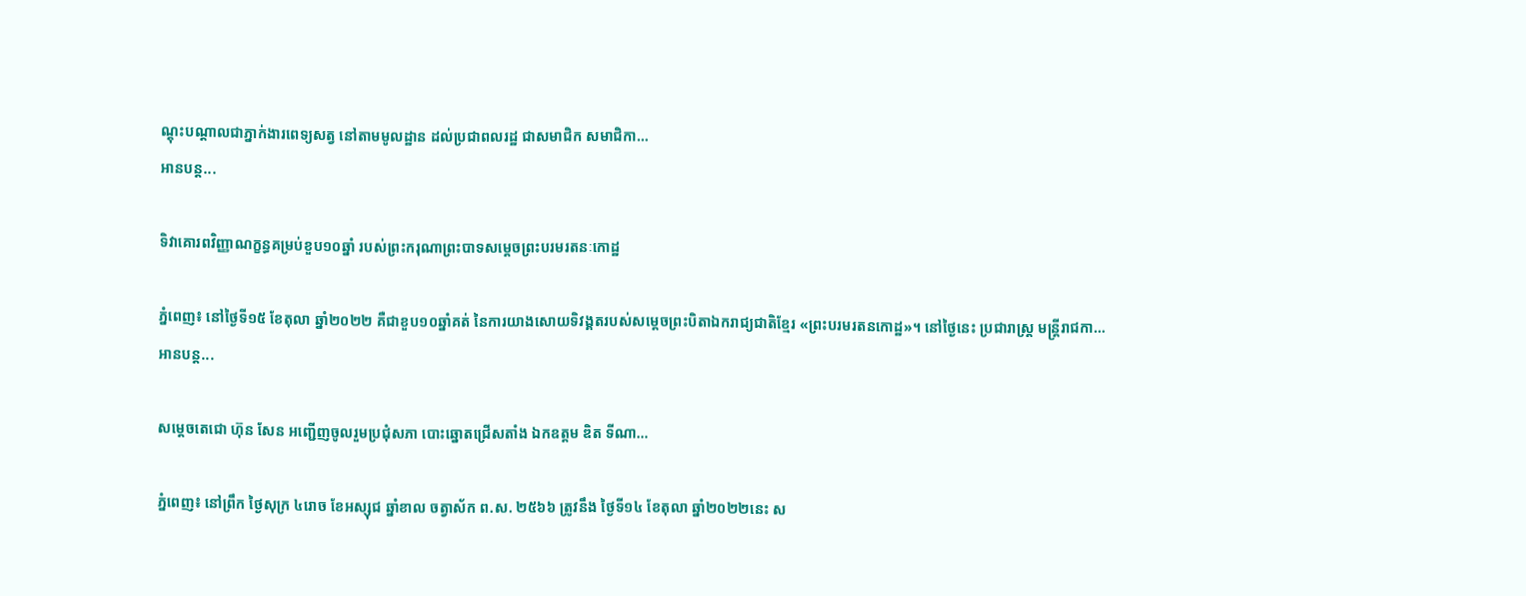ណ្តុះបណ្តាលជាភ្នាក់ងារពេទ្យសត្វ នៅតាមមូលដ្ឋាន ដល់ប្រជាពលរដ្ឋ ជាសមាជិក សមាជិកា…
អានបន្ត...

ទិវាគោរពវិញ្ញាណក្ខន្ធគម្រប់ខួប១០ឆ្នាំ របស់ព្រះករុណាព្រះបាទសម្ដេចព្រះបរមរតនៈកោដ្ឋ

ភ្នំពេញ៖ នៅថ្ងៃទី១៥ ខែតុលា ឆ្នាំ២០២២ គឺជាខួប១០ឆ្នាំគត់ នៃការយាងសោយទិវង្គតរបស់សម្តេចព្រះបិតាឯករាជ្យជាតិខ្មែរ «ព្រះបរមរតនកោដ្ឋ»។ នៅថ្ងៃនេះ ប្រជារាស្រ្ត មន្រ្តីរាជកា…
អានបន្ត...

សម្តេចតេជោ ហ៊ុន សែន អញ្ជើញចូលរួមប្រជុំសភា បោះឆ្នោតជ្រើសតាំង ឯកឧត្តម ឌិត ទីណា…

ភ្នំពេញ៖ នៅព្រឹក ថ្ងៃសុក្រ ៤រោច ខែអស្សុជ ឆ្នាំខាល ចត្វាស័ក ព.ស. ២៥៦៦ ត្រូវនឹង ថ្ងៃទី១៤ ខែតុលា ឆ្នាំ២០២២នេះ ស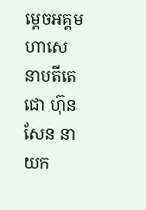ម្តេចអគ្គមហាសេនាបតីតេជោ ហ៊ុន សែន នាយក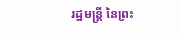រដ្ឋមន្ត្រី នៃព្រះ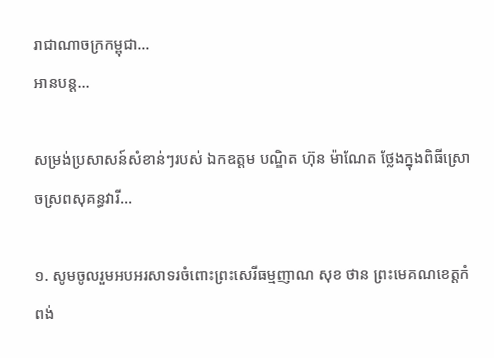រាជាណាចក្រកម្ពុជា…
អានបន្ត...

សម្រង់ប្រសាសន៍សំខាន់ៗរបស់ ឯកឧត្តម បណ្ឌិត ហ៊ុន ម៉ាណែត ថ្លែងក្នុងពិធីស្រោចស្រពសុគន្ធវារី…

១. សូមចូលរួមអបអរសាទរចំពោះព្រះសេរីធម្មញាណ សុខ ថាន ព្រះមេគណខេត្តកំពង់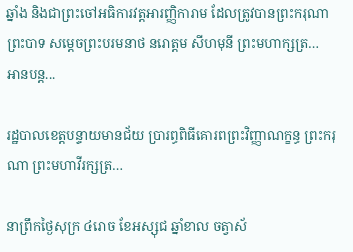ឆ្នាំង និងជាព្រះចៅអធិការវត្តអារញ្ញិការាម ដែលត្រូវបានព្រះករុណាព្រះបាទ សម្តេចព្រះបរមនាថ នរោត្តម សីហមុនី ព្រះមហាក្សត្រ…
អានបន្ត...

រដ្ឋបាលខេត្តបន្ទាយមានជ័យ ប្រារព្ធពិធីគោរពព្រះវិញ្ញាណក្ខន្ធ ព្រះករុណា ព្រះមហាវីរក្សត្រ…

នាព្រឹកថ្ងៃសុក្រ ៤រោច ខែអស្សុជ ឆ្នាំខាល ចត្វាស័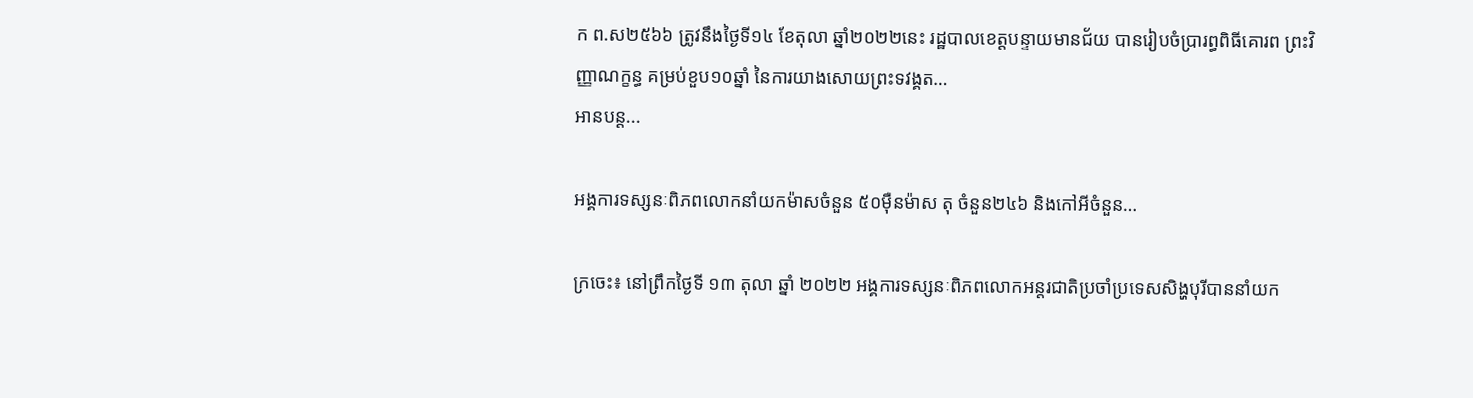ក ព.ស២៥៦៦ ត្រូវនឹងថ្ងៃទី១៤ ខែតុលា ឆ្នាំ២០២២នេះ រដ្ឋបាលខេត្តបន្ទាយមានជ័យ បានរៀបចំប្រារព្ធពិធីគោរព ព្រះវិញ្ញាណក្ខន្ធ គម្រប់ខួប១០ឆ្នាំ នៃការយាងសោយព្រះទវង្គត…
អានបន្ត...

អង្គការទស្សនៈពិភពលោកនាំយកម៉ាសចំនួន ៥០ម៉ឺនម៉ាស តុ ចំនួន២៤៦ និងកៅអីចំនួន…

ក្រចេះ៖ នៅព្រឹកថ្ងៃទី ១៣ តុលា ឆ្នាំ ២០២២ អង្គការទស្សនៈពិភពលោកអន្តរជាតិប្រចាំប្រទេសសិង្ហបុរីបាននាំយក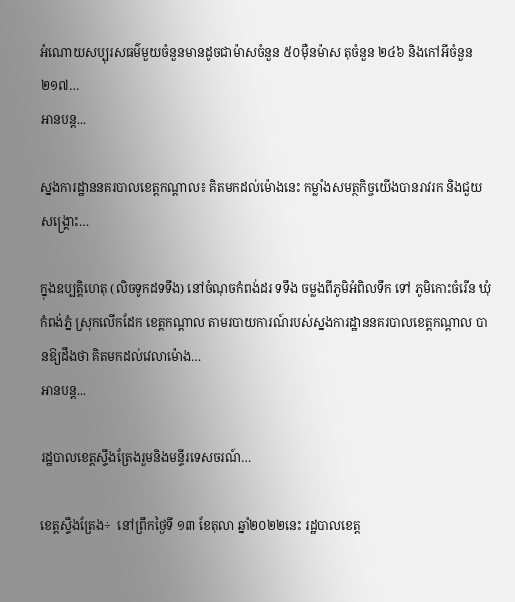អំណោយសប្បុរសធម៌មួយចំនួនមានដូចជាម៉ាសចំនួន ៥០ម៉ឺនម៉ាស តុចំនួន ២៤៦ និងកៅអីចំនួន២១៧…
អានបន្ត...

ស្នងការដ្ឋាននគរបាលខេត្តកណ្តាល៖ គិតមកដល់ម៉ោងនេះ កម្លាំងសមត្ថកិច្ចយើងបានរាវរក និងជួយសង្គ្រោះ…

ក្នុងឧប្បត្តិហេតុ (លិចទូកដទទឹង) នៅចំណុចកំពង់ដរ ទទឹង ចម្លងពីភូមិអំពិលទឹក ទៅ ភូមិកោះចំរើន ឃុំកំពង់ភ្នំ ស្រុកលើកដែក ខេត្តកណ្តាល តាមរបាយការណ៍របស់ស្នងការដ្ឋាននគរបាលខេត្តកណ្តាល បានឱ្យដឹងថា គិតមកដល់វេលាម៉ោង…
អានបន្ត...

រដ្ឋបាលខេត្តស្ទឹងត្រែងរួមនិងមន្ទីរទេសចរណ៍…

ខេត្តស្ទឹងត្រែង÷  នៅព្រឹកថ្ងៃទី ១៣ ខែតុលា ឆ្នាំ២០២២នេះ រដ្ឋបាលខេត្ត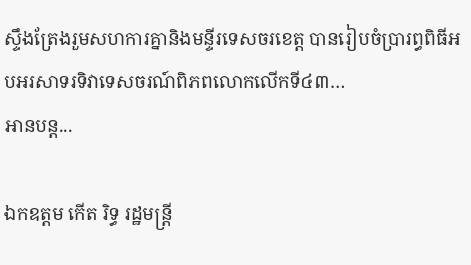ស្ទឹងត្រែងរួមសហការគ្នានិងមន្ទីរទេសចរខេត្ត បានរៀបចំប្រារព្ធពិធីអបអរសាទរទិវាទេសចរណ៍ពិភពលោកលើកទី៤៣…
អានបន្ត...

ឯកឧត្តម កើត រិទ្ធ រដ្ឋមន្ត្រី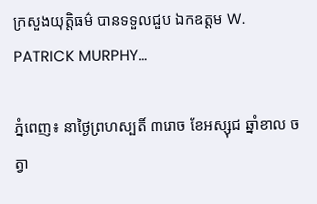ក្រសួងយុត្តិធម៌ បានទទួលជួប ឯកឧត្តម W. PATRICK MURPHY…

ភ្នំពេញ៖ នាថ្ងៃព្រហស្បតិ៍ ៣រោច ខែអស្សុជ ឆ្នាំខាល ចត្វា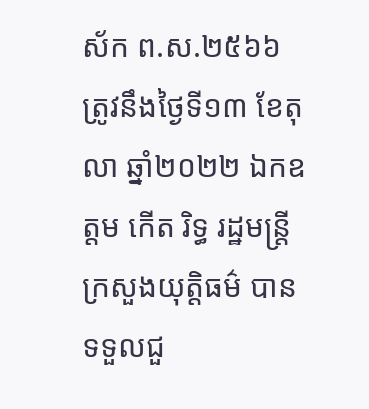ស័ក ព.ស.២៥៦៦ ត្រូវនឹងថ្ងៃទី១៣ ខែតុលា ឆ្នាំ២០២២ ឯកឧត្តម កើត រិទ្ធ រដ្ឋមន្ត្រីក្រសួងយុត្តិធម៌ បានទទួលជួ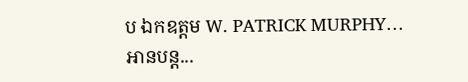ប ឯកឧត្តម W. PATRICK MURPHY…
អានបន្ត...